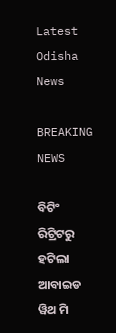Latest Odisha News

BREAKING NEWS

ବିଟିଂ ରିଟ୍ରିଟରୁ ହଟିଲା ଆବାଇଡ ୱିଥ ମି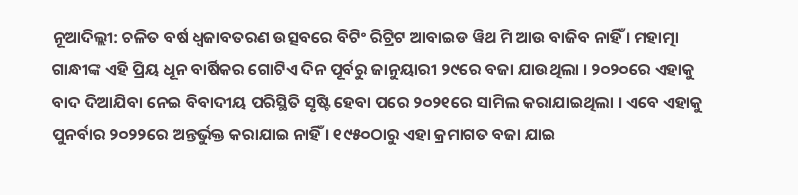ନୂଆଦିଲ୍ଲୀ: ଚଳିତ ବର୍ଷ ଧ୍ୱଜାବତରଣ ଉତ୍ସବରେ ବିଟିଂ ରିଟ୍ରିଟ ଆବାଇଡ ୱିଥ ମି ଆଉ ବାଜିବ ନାହିଁ । ମହାତ୍ମା ଗାନ୍ଧୀଙ୍କ ଏହି ପ୍ରିୟ ଧୂନ ବାର୍ଷିକର ଗୋଟିଏ ଦିନ ପୂର୍ବରୁ ଜାନୁୟାରୀ ୨୯ରେ ବଜା ଯାଉଥିଲା । ୨୦୨୦ରେ ଏହାକୁ ବାଦ ଦିଆଯିବା ନେଇ ବିବାଦୀୟ ପରିସ୍ଥିତି ସୃଷ୍ଟି ହେବା ପରେ ୨୦୨୧ରେ ସାମିଲ କରାଯାଇଥିଲା । ଏବେ ଏହାକୁ ପୁନର୍ବାର ୨୦୨୨ରେ ଅନ୍ତର୍ଭୁକ୍ତ କରାଯାଇ ନାହିଁ । ୧୯୫୦ଠାରୁ ଏହା କ୍ରମାଗତ ବଜା ଯାଇ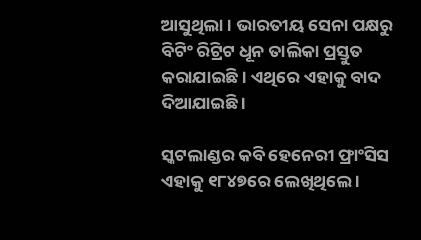ଆସୁଥିଲା । ଭାରତୀୟ ସେନା ପକ୍ଷରୁ ବିଟିଂ ରିଟ୍ରିଟ ଧୂନ ତାଲିକା ପ୍ରସ୍ତୁତ କରାଯାଇଛି । ଏଥିରେ ଏହାକୁ ବାଦ ଦିଆଯାଇଛି ।

ସ୍କଟଲାଣ୍ଡର କବି ହେନେରୀ ଫ୍ରାଂସିସ ଏହାକୁ ୧୮୪୭ରେ ଲେଖିଥିଲେ ।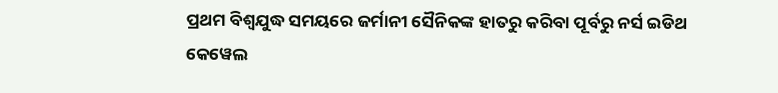ପ୍ରଥମ ବିଶ୍ୱଯୁଦ୍ଧ ସମୟରେ ଜର୍ମାନୀ ସୈନିକଙ୍କ ହାତରୁ କରିବା ପୂର୍ବରୁ ନର୍ସ ଇଡିଥ କେୱେଲ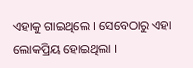ଏହାକୁ ଗାଇଥିଲେ । ସେବେଠାରୁ ଏହା ଲୋକପ୍ରିୟ ହୋଇଥିଲା ।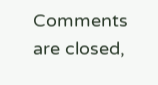Comments are closed,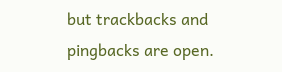but trackbacks and pingbacks are open.